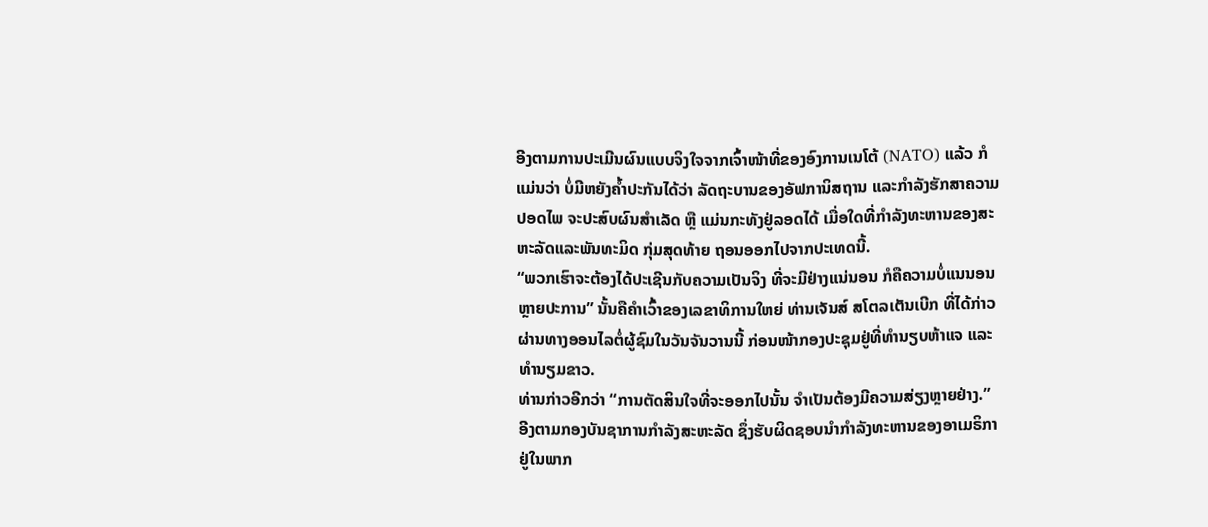ອີງຕາມການປະເມີນຜົນແບບຈິງໃຈຈາກເຈົ້າໜ້າທີ່ຂອງອົງການເນໂຕ້ (NATO) ແລ້ວ ກໍແມ່ນວ່າ ບໍ່ມີຫຍັງຄ້ຳປະກັນໄດ້ວ່າ ລັດຖະບານຂອງອັຟການິສຖານ ແລະກຳລັງຮັກສາຄວາມປອດໄພ ຈະປະສົບຜົນສຳເລັດ ຫຼື ແມ່ນກະທັງຢູ່ລອດໄດ້ ເມື່ອໃດທີ່ກຳລັງທະຫານຂອງສະຫະລັດແລະພັນທະມິດ ກຸ່ມສຸດທ້າຍ ຖອນອອກໄປຈາກປະເທດນີ້.
“ພວກເຮົາຈະຕ້ອງໄດ້ປະເຊີນກັບຄວາມເປັນຈິງ ທີ່ຈະມີຢ່າງແນ່ນອນ ກໍຄືຄວາມບໍ່ແນນອນຫຼາຍປະການ” ນັ້ນຄືຄຳເວົ້າຂອງເລຂາທິການໃຫຍ່ ທ່ານເຈັນສ໌ ສໂຕລເຕັນເບີກ ທີ່ໄດ້ກ່າວຜ່ານທາງອອນໄລຕໍ່ຜູ້ຊົມໃນວັນຈັນວານນີ້ ກ່ອນໜ້າກອງປະຊຸມຢູ່ທີ່ທຳນຽບຫ້າແຈ ແລະທຳນຽມຂາວ.
ທ່ານກ່າວອີກວ່າ “ການຕັດສິນໃຈທີ່ຈະອອກໄປນັ້ນ ຈຳເປັນຕ້ອງມີຄວາມສ່ຽງຫຼາຍຢ່າງ.”
ອີງຕາມກອງບັນຊາການກຳລັງສະຫະລັດ ຊຶ່ງຮັບຜິດຊອບນຳກຳລັງທະຫານຂອງອາເມຣິກາຢູ່ໃນພາກ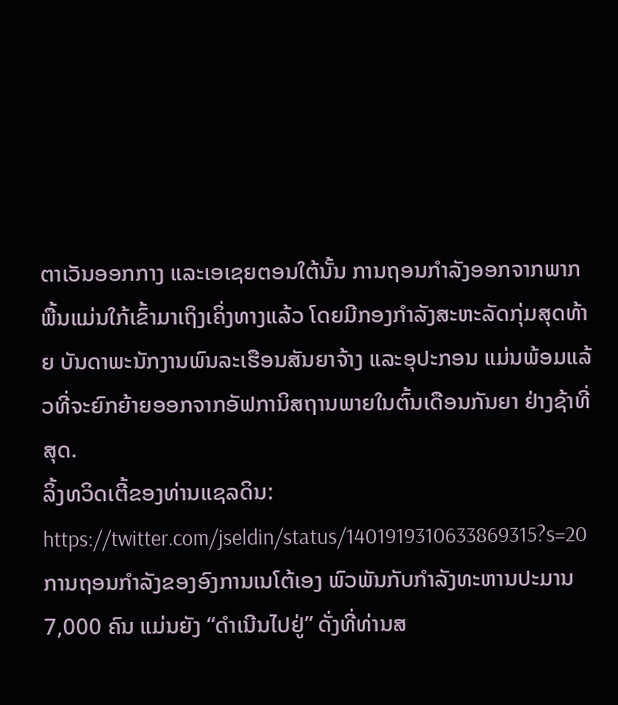ຕາເວັນອອກກາງ ແລະເອເຊຍຕອນໃຕ້ນັ້ນ ການຖອນກຳລັງອອກຈາກພາກພື້ນແມ່ນໃກ້ເຂົ້າມາເຖິງເຄິ່ງທາງແລ້ວ ໂດຍມີກອງກຳລັງສະຫະລັດກຸ່ມສຸດທ້າຍ ບັນດາພະນັກງານພົນລະເຮືອນສັນຍາຈ້າງ ແລະອຸປະກອນ ແມ່ນພ້ອມແລ້ວທີ່ຈະຍົກຍ້າຍອອກຈາກອັຟການິສຖານພາຍໃນຕົ້ນເດືອນກັນຍາ ຢ່າງຊ້າທີ່ສຸດ.
ລິ້ງທວິດເຕີ້ຂອງທ່ານແຊລດິນ:
https://twitter.com/jseldin/status/1401919310633869315?s=20
ການຖອນກຳລັງຂອງອົງການເນໂຕ້ເອງ ພົວພັນກັບກຳລັງທະຫານປະມານ 7,000 ຄົນ ແມ່ນຍັງ “ດໍາເນີນໄປຢູ່” ດັ່ງທີ່ທ່ານສ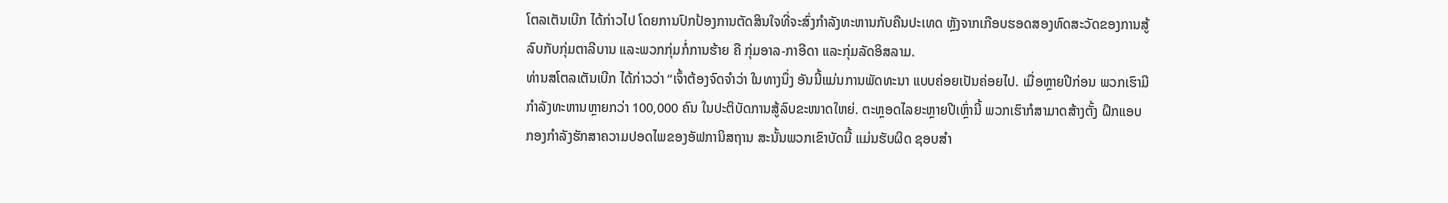ໂຕລເຕັນເບີກ ໄດ້ກ່າວໄປ ໂດຍການປົກປ້ອງການຕັດສິນໃຈທີ່ຈະສົ່ງກຳລັງທະຫານກັບຄືນປະເທດ ຫຼັງຈາກເກືອບຮອດສອງທົດສະວັດຂອງການສູ້ລົບກັບກຸ່ມຕາລີບານ ແລະພວກກຸ່ມກໍ່ການຮ້າຍ ຄື ກຸ່ມອາລ-ກາອີດາ ແລະກຸ່ມລັດອິສລາມ.
ທ່ານສໂຕລເຕັນເບີກ ໄດ້ກ່າວວ່າ “ເຈົ້າຕ້ອງຈົດຈຳວ່າ ໃນທາງນຶ່ງ ອັນນີ້ແມ່ນການພັດທະນາ ແບບຄ່ອຍເປັນຄ່ອຍໄປ. ເມື່ອຫຼາຍປີກ່ອນ ພວກເຮົາມີກຳລັງທະຫານຫຼາຍກວ່າ 100,000 ຄົນ ໃນປະຕິບັດການສູ້ລົບຂະໜາດໃຫຍ່. ຕະຫຼອດໄລຍະຫຼາຍປີເຫຼົ່ານີ້ ພວກເຮົາກໍສາມາດສ້າງຕັ້ງ ຝຶກແອບກອງກຳລັງຮັກສາຄວາມປອດໄພຂອງອັຟການິສຖານ ສະນັ້ນພວກເຂົາບັດນີ້ ແມ່ນຮັບຜິດ ຊອບສຳ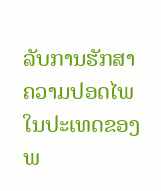ລັບການຮັກສາຄວາມປອດໄພໃນປະເທດຂອງພ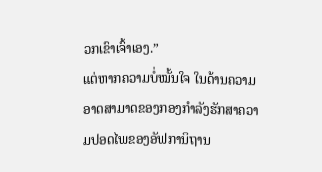ວກເຂົາເຈົ້າເອງ.”
ແຕ່ຫາກຄວາມບໍ່ໝັ້ນໃຈ ໃນດ້ານຄວາມອາດສາມາດຂອງກອງກຳລັງຮັກສາຄວາມປອດໄພຂອງອັຟການິຖານ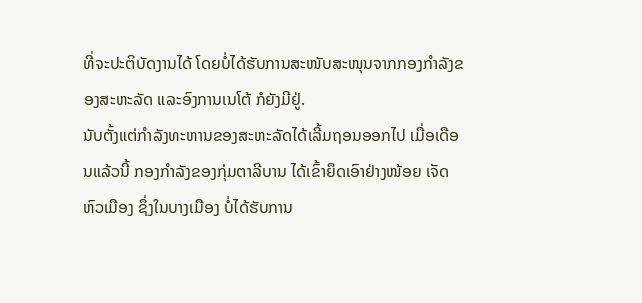ທີ່ຈະປະຕິບັດງານໄດ້ ໂດຍບໍ່ໄດ້ຮັບການສະໜັບສະໜຸນຈາກກອງກຳລັງຂອງສະຫະລັດ ແລະອົງການເນໂຕ້ ກໍຍັງມີຢູ່.
ນັບຕັ້ງແຕ່ກຳລັງທະຫານຂອງສະຫະລັດໄດ້ເລີ້ມຖອນອອກໄປ ເມື່ອເດືອນແລ້ວນີ້ ກອງກຳລັງຂອງກຸ່ມຕາລີບານ ໄດ້ເຂົ້າຍຶດເອົາຢ່າງໜ້ອຍ ເຈັດຫົວເມືອງ ຊຶ່ງໃນບາງເມືອງ ບໍ່ໄດ້ຮັບການ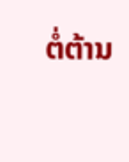ຕໍ່ຕ້ານ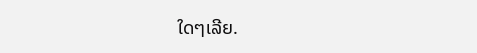ໃດໆເລີຍ.